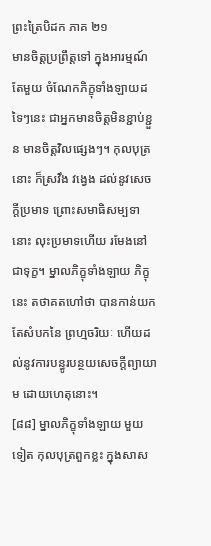ព្រះត្រៃបិដក ភាគ ២១
មានចិត្តប្រព្រឹត្តទៅ ក្នុងអារម្មណ៍តែមួយ ចំណែកភិក្ខុទាំងឡាយដទៃៗនេះ ជាអ្នកមានចិត្តមិនខ្ជាប់ខ្ជួន មានចិត្តវិលផ្សេងៗ។ កុលបុត្រនោះ ក៏ស្រវឹង វង្វេង ដល់នូវសេចក្តីប្រមាទ ព្រោះសមាធិសម្បទានោះ លុះប្រមាទហើយ រមែងនៅជាទុក្ខ។ ម្នាលភិក្ខុទាំងឡាយ ភិក្ខុនេះ តថាគតហៅថា បានកាន់យកតែសំបកនៃ ព្រហ្មចរិយៈ ហើយដល់នូវការបន្ធូរបន្ថយសេចក្តីព្យាយាម ដោយហេតុនោះ។
[៨៨] ម្នាលភិក្ខុទាំងឡាយ មួយទៀត កុលបុត្រពួកខ្លះ ក្នុងសាស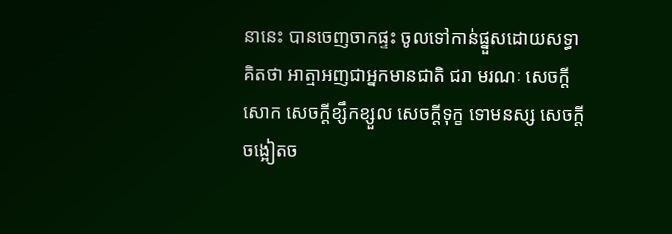នានេះ បានចេញចាកផ្ទះ ចូលទៅកាន់ផ្នួសដោយសទ្ធា គិតថា អាត្មាអញជាអ្នកមានជាតិ ជរា មរណៈ សេចក្តីសោក សេចក្តីខ្សឹកខ្សួល សេចក្តីទុក្ខ ទោមនស្ស សេចក្តីចង្អៀតច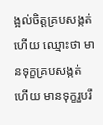ង្អល់ចិត្តគ្របសង្កត់ហើយ ឈ្មោះថា មានទុក្ខគ្របសង្កត់ហើយ មានទុក្ខរួបរឹ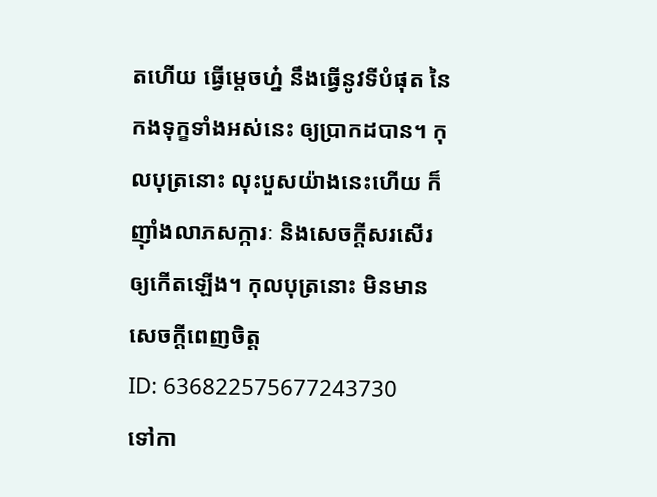តហើយ ធ្វើម្តេចហ្ន៎ នឹងធ្វើនូវទីបំផុត នៃកងទុក្ខទាំងអស់នេះ ឲ្យប្រាកដបាន។ កុលបុត្រនោះ លុះបួសយ៉ាងនេះហើយ ក៏ញ៉ាំងលាភសក្ការៈ និងសេចក្តីសរសើរឲ្យកើតឡើង។ កុលបុត្រនោះ មិនមានសេចក្តីពេញចិត្ត
ID: 636822575677243730
ទៅកា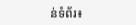ន់ទំព័រ៖